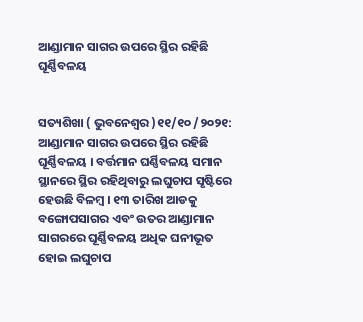ଆଣ୍ଡାମାନ ସାଗର ଉପରେ ସ୍ଥିର ରହିଛି ଘୂର୍ଣ୍ଣିବଳୟ


ସତ୍ୟଶିଖା ( ଭୁବନେଶ୍ୱର )୧୧/୧୦ /୨୦୨୧: ଆଣ୍ଡାମାନ ସାଗର ଉପରେ ସ୍ଥିର ରହିଛି ଘୂର୍ଣ୍ଣିବଳୟ । ବର୍ତ୍ତମାନ ଘର୍ଣ୍ଣିବଳୟ ସମାନ ସ୍ଥାନରେ ସ୍ଥିର ରହିଥିବାରୁ ଲଘୁଚାପ ସୃଷ୍ଟିରେ ହେଉଛି ବିଳମ୍ବ । ୧୩ ତାରିଖ ଆଡକୁ ବଙ୍ଗୋପସାଗର ଏବଂ ଉତର ଆଣ୍ଡାମାନ ସାଗରରେ ଘୂର୍ଣ୍ଣିବଳୟ ଅଧିକ ଘନୀଭୂତ ହୋଇ ଲଘୁଚାପ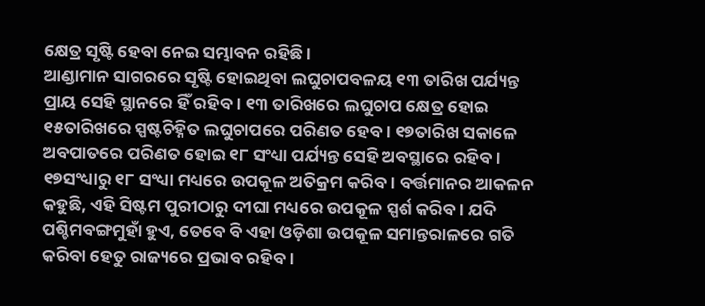କ୍ଷେତ୍ର ସୃଷ୍ଟି ହେବା ନେଇ ସମ୍ଭାବନ ରହିଛି ।
ଆଣ୍ଡାମାନ ସାଗରରେ ସୃଷ୍ଟି ହୋଇଥିବା ଲଘୁଚାପବଳୟ ୧୩ ତାରିଖ ପର୍ଯ୍ୟନ୍ତ ପ୍ରାୟ ସେହି ସ୍ଥାନରେ ହିଁ ରହିବ । ୧୩ ତାରିଖରେ ଲଘୁଚାପ କ୍ଷେତ୍ର ହୋଇ ୧୫ତାରିଖରେ ସ୍ପଷ୍ଟଚିହ୍ନିତ ଲଘୁଚାପରେ ପରିଣତ ହେବ । ୧୭ତାରିଖ ସକାଳେ ଅବପାତରେ ପରିଣତ ହୋଇ ୧୮ ସଂଧ୍ୟା ପର୍ଯ୍ୟନ୍ତ ସେହି ଅବସ୍ଥାରେ ରହିବ । ୧୭ସଂଧ୍ୟାରୁ ୧୮ ସଂଧ୍ୟା ମଧ୍ୟରେ ଉପକୂଳ ଅତିକ୍ରମ କରିବ। ବର୍ତ୍ତମାନର ଆକଳନ କହୁଛି, ଏହି ସିଷ୍ଟମ ପୁରୀଠାରୁ ଦୀଘା ମଧ୍ୟରେ ଉପକୂଳ ସ୍ପର୍ଶ କରିବ । ଯଦି ପଶ୍ଚିମବଙ୍ଗମୁହାଁ ହୁଏ, ତେବେ ବି ଏହା ଓଡ଼ିଶା ଉପକୂଳ ସମାନ୍ତରାଳରେ ଗତି କରିବା ହେତୁ ରାଜ୍ୟରେ ପ୍ରଭାବ ରହିବ ।